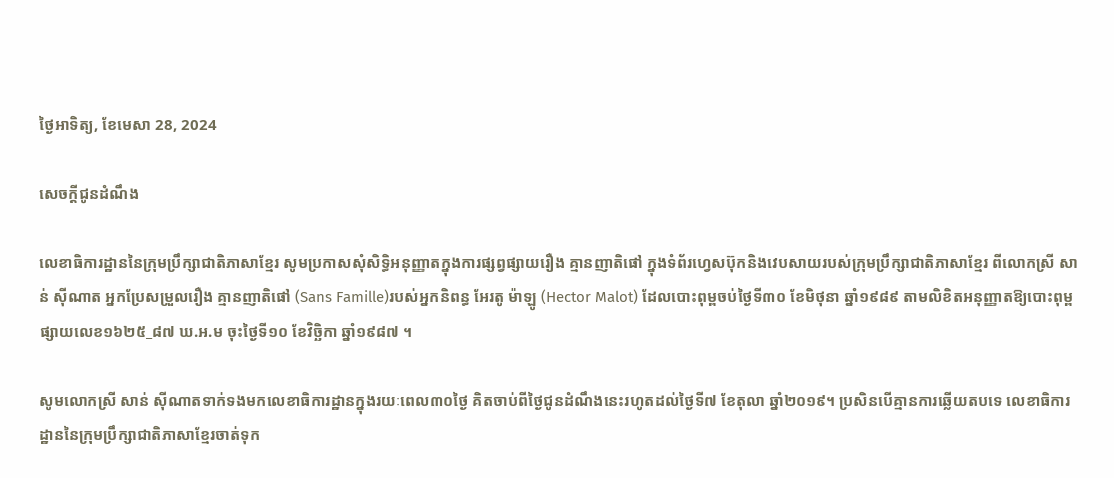ថ្ងៃអាទិត្យ, ខែមេសា 28, 2024

សេចក្តីជូនដំណឹង

លេខាធិការដ្ឋាននៃក្រុមប្រឹក្សាជាតិភាសាខ្មែរ សូមប្រកាសសុំសិទ្ធិអនុញ្ញាតក្នុងការផ្សព្វផ្សាយរឿង គ្មានញាតិផៅ ក្នុងទំព័រហ្វេសប៊ុកនិងវេបសាយរបស់ក្រុមប្រឹក្សាជាតិភាសាខ្មែរ ពីលោកស្រី សាន់ ស៊ីណាត អ្នកប្រែសម្រួលរឿង គ្មានញាតិផៅ (Sans Famille)របស់អ្នកនិពន្ធ អែរតូ ម៉ាឡូ (Hector Malot) ដែលបោះពុម្ពចប់ថ្ងៃទី៣០ ខែមិថុនា ឆ្នាំ១៩៨៩ តាមលិខិតអនុញ្ញាតឱ្យបោះពុម្ពផ្សាយលេខ១៦២៥_៨៧ ឃ.អ.ម ចុះថ្ងៃទី១០ ខែវិច្ឆិកា ឆ្នាំ១៩៨៧ ។

សូមលោកស្រី សាន់ ស៊ីណាតទាក់ទងមកលេខាធិការដ្ឋានក្នុងរយៈពេល៣០ថ្ងៃ គិតចាប់ពីថ្ងៃជូនដំណឹងនេះរហូតដល់ថ្ងៃទី៧ ខែតុលា ឆ្នាំ២០១៩។ ប្រសិនបើគ្មានការឆ្លើយតបទេ លេខាធិការដ្ឋាននៃក្រុមប្រឹក្សាជាតិភាសាខ្មែរចាត់ទុក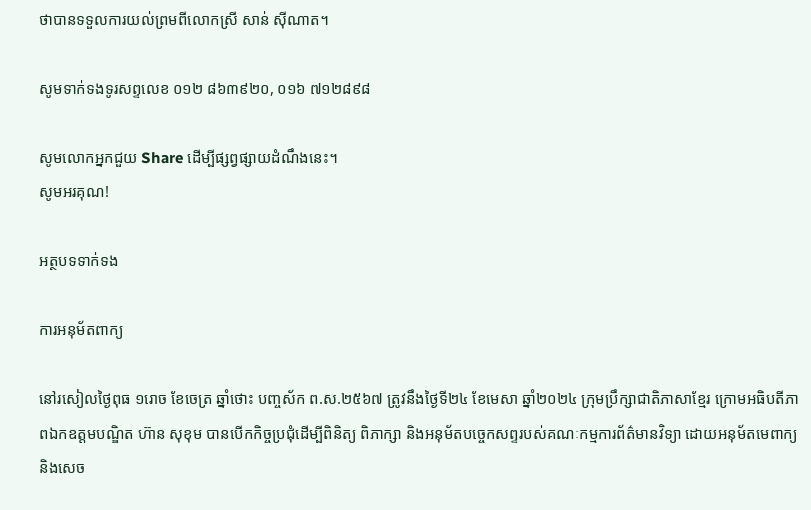ថាបានទទួលការយល់ព្រមពីលោកស្រី សាន់ ស៊ីណាត។

សូមទាក់ទងទូរសព្ទលេខ ០១២ ៨៦៣៩២០, ០១៦ ៧១២៨៩៨

សូមលោកអ្នកជួយ Share ដើម្បីផ្សព្វផ្សាយដំណឹងនេះ។
សូមអរគុណ!

អត្ថបទទាក់ទង

ការអនុម័តពាក្យ

នៅរសៀលថ្ងៃពុធ ១រោច ខែចេត្រ ឆ្នាំថោះ បញ្ចស័ក ព.ស.២៥៦៧ ត្រូវនឹងថ្ងៃទី២៤ ខែមេសា ឆ្នាំ២០២៤ ក្រុមប្រឹក្សាជាតិភាសាខ្មែរ ក្រោមអធិបតីភាពឯកឧត្តមបណ្ឌិត ហ៊ាន សុខុម បានបើកកិច្ចប្រជុំដើម្បីពិនិត្យ ពិភាក្សា និងអនុម័តបច្ចេកសព្ទរបស់គណៈកម្មការព័ត៌មានវិទ្យា ដោយអនុម័តមេពាក្យនិងសេច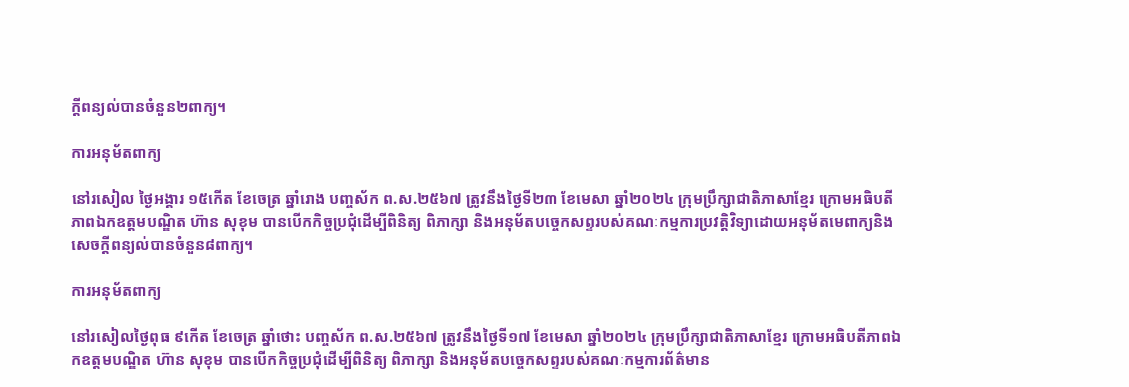ក្ដីពន្យល់បានចំនួន២ពាក្យ។

ការអនុម័តពាក្យ

នៅរសៀល ថ្ងៃអង្គារ ១៥កើត ខែចេត្រ ឆ្នាំរោង បញ្ចស័ក ព.ស.២៥៦៧ ត្រូវនឹងថ្ងៃទី២៣ ខែមេសា ឆ្នាំ២០២៤ ក្រុមប្រឹក្សាជាតិភាសាខ្មែរ ក្រោមអធិបតីភាពឯកឧត្តមបណ្ឌិត ហ៊ាន សុខុម បានបើកកិច្ចប្រជុំដើម្បីពិនិត្យ ពិភាក្សា និងអនុម័តបច្ចេកសព្ទរបស់គណៈកម្មការប្រវត្តិវិទ្យាដោយអនុម័តមេពាក្យនិងសេចក្ដីពន្យល់បានចំនួន៨ពាក្យ។

ការអនុម័តពាក្យ

នៅរសៀលថ្ងៃពុធ ៩កើត ខែចេត្រ ឆ្នាំថោះ បញ្ចស័ក ព.ស.២៥៦៧ ត្រូវនឹងថ្ងៃទី១៧ ខែមេសា ឆ្នាំ២០២៤ ក្រុមប្រឹក្សាជាតិភាសាខ្មែរ ក្រោមអធិបតីភាពឯកឧត្តមបណ្ឌិត ហ៊ាន សុខុម បានបើកកិច្ចប្រជុំដើម្បីពិនិត្យ ពិភាក្សា និងអនុម័តបច្ចេកសព្ទរបស់គណៈកម្មការព័ត៌មាន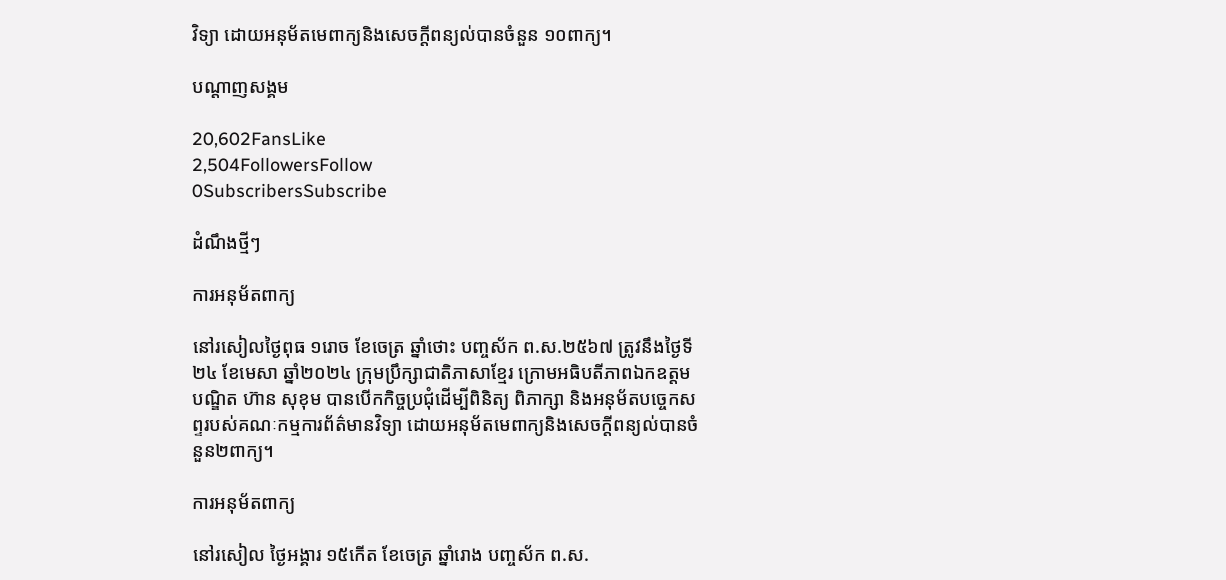វិទ្យា ដោយអនុម័តមេពាក្យនិងសេចក្ដីពន្យល់បានចំនួន ១០ពាក្យ។

បណ្ដាញសង្គម

20,602FansLike
2,504FollowersFollow
0SubscribersSubscribe

ដំណឹងថ្មីៗ

ការអនុម័តពាក្យ

នៅរសៀលថ្ងៃពុធ ១រោច ខែចេត្រ ឆ្នាំថោះ បញ្ចស័ក ព.ស.២៥៦៧ ត្រូវនឹងថ្ងៃទី២៤ ខែមេសា ឆ្នាំ២០២៤ ក្រុមប្រឹក្សាជាតិភាសាខ្មែរ ក្រោមអធិបតីភាពឯកឧត្តមបណ្ឌិត ហ៊ាន សុខុម បានបើកកិច្ចប្រជុំដើម្បីពិនិត្យ ពិភាក្សា និងអនុម័តបច្ចេកសព្ទរបស់គណៈកម្មការព័ត៌មានវិទ្យា ដោយអនុម័តមេពាក្យនិងសេចក្ដីពន្យល់បានចំនួន២ពាក្យ។

ការអនុម័តពាក្យ

នៅរសៀល ថ្ងៃអង្គារ ១៥កើត ខែចេត្រ ឆ្នាំរោង បញ្ចស័ក ព.ស.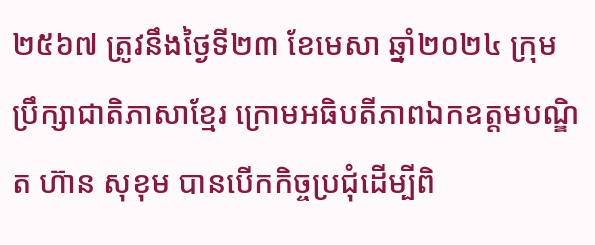២៥៦៧ ត្រូវនឹងថ្ងៃទី២៣ ខែមេសា ឆ្នាំ២០២៤ ក្រុមប្រឹក្សាជាតិភាសាខ្មែរ ក្រោមអធិបតីភាពឯកឧត្តមបណ្ឌិត ហ៊ាន សុខុម បានបើកកិច្ចប្រជុំដើម្បីពិ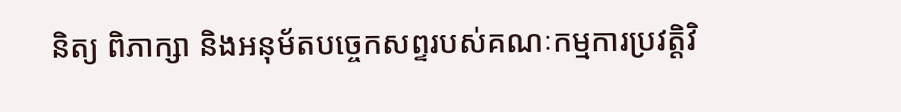និត្យ ពិភាក្សា និងអនុម័តបច្ចេកសព្ទរបស់គណៈកម្មការប្រវត្តិវិ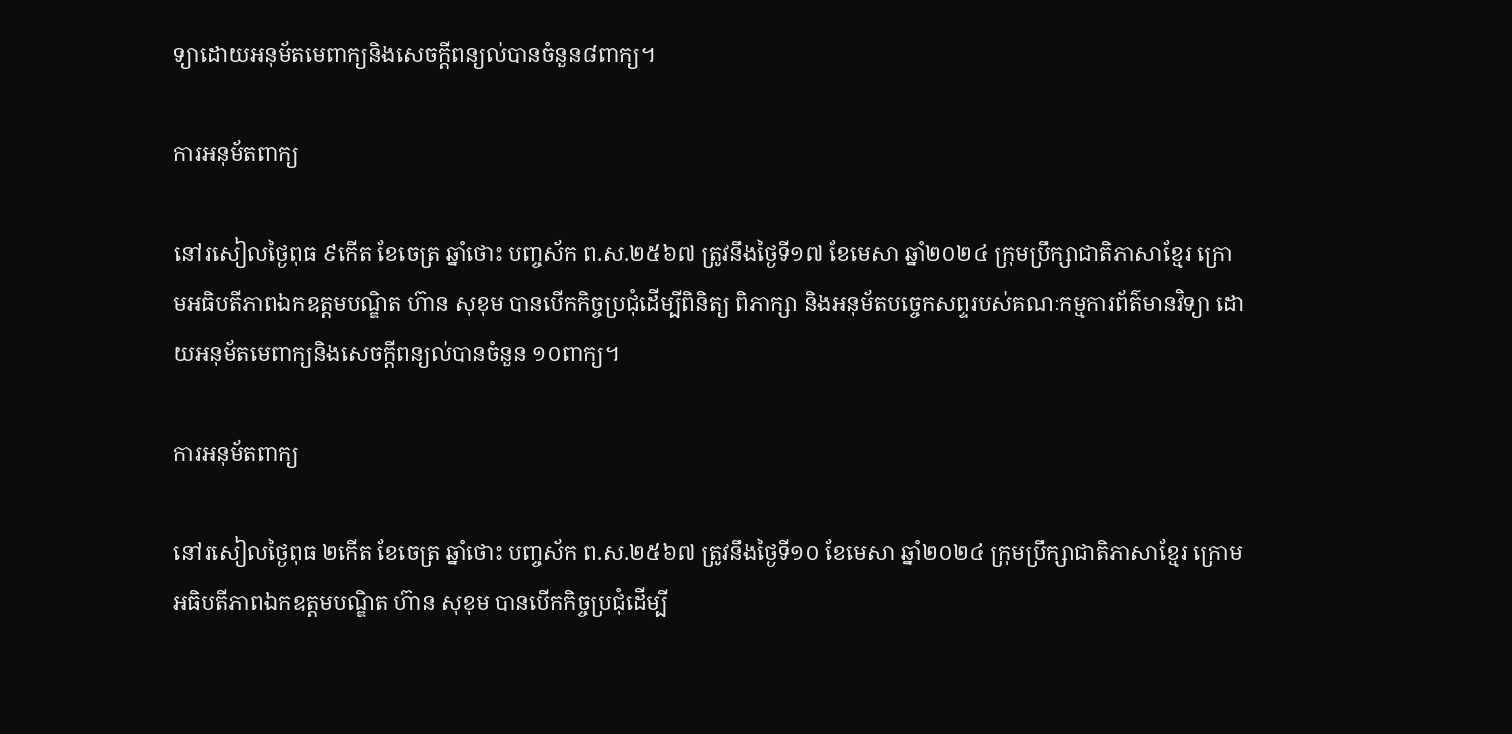ទ្យាដោយអនុម័តមេពាក្យនិងសេចក្ដីពន្យល់បានចំនួន៨ពាក្យ។

ការអនុម័តពាក្យ

នៅរសៀលថ្ងៃពុធ ៩កើត ខែចេត្រ ឆ្នាំថោះ បញ្ចស័ក ព.ស.២៥៦៧ ត្រូវនឹងថ្ងៃទី១៧ ខែមេសា ឆ្នាំ២០២៤ ក្រុមប្រឹក្សាជាតិភាសាខ្មែរ ក្រោមអធិបតីភាពឯកឧត្តមបណ្ឌិត ហ៊ាន សុខុម បានបើកកិច្ចប្រជុំដើម្បីពិនិត្យ ពិភាក្សា និងអនុម័តបច្ចេកសព្ទរបស់គណៈកម្មការព័ត៌មានវិទ្យា ដោយអនុម័តមេពាក្យនិងសេចក្ដីពន្យល់បានចំនួន ១០ពាក្យ។

ការអនុម័តពាក្យ

នៅរសៀលថ្ងៃពុធ ២កើត ខែចេត្រ ឆ្នាំថោះ បញ្ចស័ក ព.ស.២៥៦៧ ត្រូវនឹងថ្ងៃទី១០ ខែមេសា ឆ្នាំ២០២៤ ក្រុមប្រឹក្សាជាតិភាសាខ្មែរ ក្រោមអធិបតីភាពឯកឧត្តមបណ្ឌិត ហ៊ាន សុខុម បានបើកកិច្ចប្រជុំដើម្បី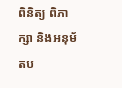ពិនិត្យ ពិភាក្សា និងអនុម័តប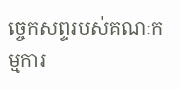ច្ចេកសព្ទរបស់គណៈកម្មការ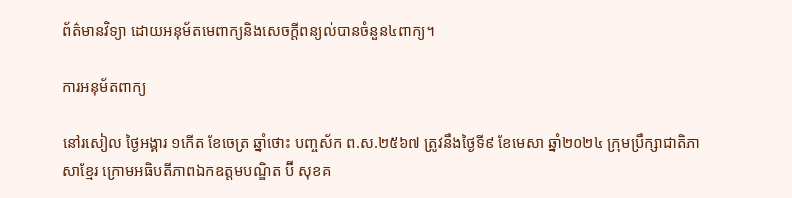ព័ត៌មានវិទ្យា ដោយអនុម័តមេពាក្យនិងសេចក្ដីពន្យល់បានចំនួន៤ពាក្យ។

ការអនុម័តពាក្យ

នៅរសៀល ថ្ងៃអង្គារ ១កើត ខែចេត្រ ឆ្នាំថោះ បញ្ចស័ក ព.ស.២៥៦៧ ត្រូវនឹងថ្ងៃទី៩ ខែមេសា ឆ្នាំ២០២៤ ក្រុមប្រឹក្សាជាតិភាសាខ្មែរ ក្រោមអធិបតីភាពឯកឧត្តមបណ្ឌិត ប៊ី សុខគ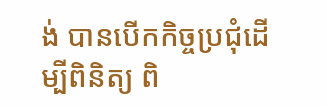ង់ បានបើកកិច្ចប្រជុំដើម្បីពិនិត្យ ពិ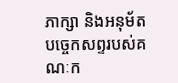ភាក្សា និងអនុម័តបច្ចេកសព្ទរបស់គណៈក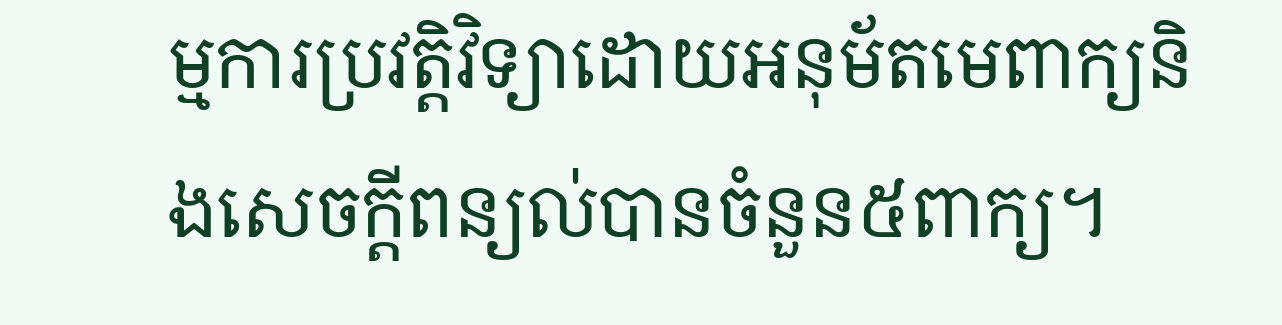ម្មការប្រវត្តិវិទ្យាដោយអនុម័តមេពាក្យនិងសេចក្ដីពន្យល់បានចំនួន៥ពាក្យ។